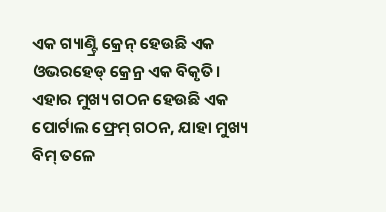ଏକ ଗ୍ୟାଣ୍ଟ୍ରି କ୍ରେନ୍ ହେଉଛି ଏକ ଓଭରହେଡ୍ କ୍ରେନ୍ର ଏକ ବିକୃତି। ଏହାର ମୁଖ୍ୟ ଗଠନ ହେଉଛି ଏକ ପୋର୍ଟାଲ ଫ୍ରେମ୍ ଗଠନ, ଯାହା ମୁଖ୍ୟ ବିମ୍ ତଳେ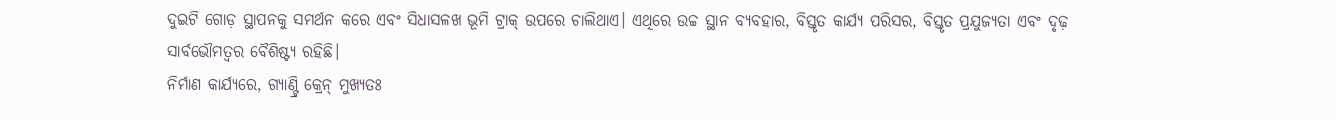ଦୁଇଟି ଗୋଡ଼ ସ୍ଥାପନକୁ ସମର୍ଥନ କରେ ଏବଂ ସିଧାସଳଖ ଭୂମି ଟ୍ରାକ୍ ଉପରେ ଚାଲିଥାଏ। ଏଥିରେ ଉଚ୍ଚ ସ୍ଥାନ ବ୍ୟବହାର, ବିସ୍ତୃତ କାର୍ଯ୍ୟ ପରିସର, ବିସ୍ତୃତ ପ୍ରଯୁଜ୍ୟତା ଏବଂ ଦୃଢ଼ ସାର୍ବଭୌମତ୍ୱର ବୈଶିଷ୍ଟ୍ୟ ରହିଛି।
ନିର୍ମାଣ କାର୍ଯ୍ୟରେ, ଗ୍ୟାଣ୍ଟ୍ରି କ୍ରେନ୍ ମୁଖ୍ୟତଃ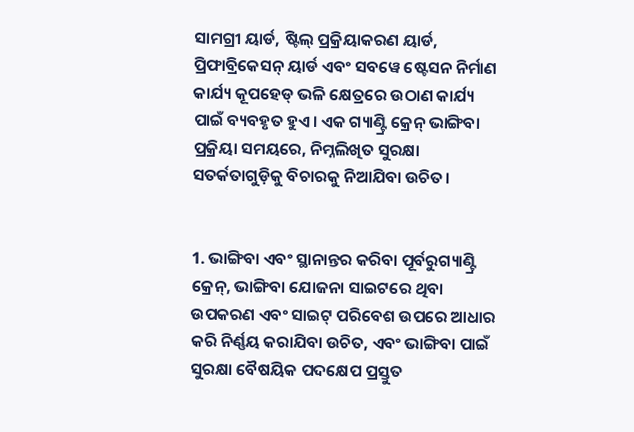ସାମଗ୍ରୀ ୟାର୍ଡ, ଷ୍ଟିଲ୍ ପ୍ରକ୍ରିୟାକରଣ ୟାର୍ଡ, ପ୍ରିଫାବ୍ରିକେସନ୍ ୟାର୍ଡ ଏବଂ ସବୱେ ଷ୍ଟେସନ ନିର୍ମାଣ କାର୍ଯ୍ୟ କୂପହେଡ୍ ଭଳି କ୍ଷେତ୍ରରେ ଉଠାଣ କାର୍ଯ୍ୟ ପାଇଁ ବ୍ୟବହୃତ ହୁଏ। ଏକ ଗ୍ୟାଣ୍ଟ୍ରି କ୍ରେନ୍ ଭାଙ୍ଗିବା ପ୍ରକ୍ରିୟା ସମୟରେ, ନିମ୍ନଲିଖିତ ସୁରକ୍ଷା ସତର୍କତାଗୁଡ଼ିକୁ ବିଚାରକୁ ନିଆଯିବା ଉଚିତ।


1. ଭାଙ୍ଗିବା ଏବଂ ସ୍ଥାନାନ୍ତର କରିବା ପୂର୍ବରୁଗ୍ୟାଣ୍ଟ୍ରି କ୍ରେନ୍, ଭାଙ୍ଗିବା ଯୋଜନା ସାଇଟରେ ଥିବା ଉପକରଣ ଏବଂ ସାଇଟ୍ ପରିବେଶ ଉପରେ ଆଧାର କରି ନିର୍ଣ୍ଣୟ କରାଯିବା ଉଚିତ, ଏବଂ ଭାଙ୍ଗିବା ପାଇଁ ସୁରକ୍ଷା ବୈଷୟିକ ପଦକ୍ଷେପ ପ୍ରସ୍ତୁତ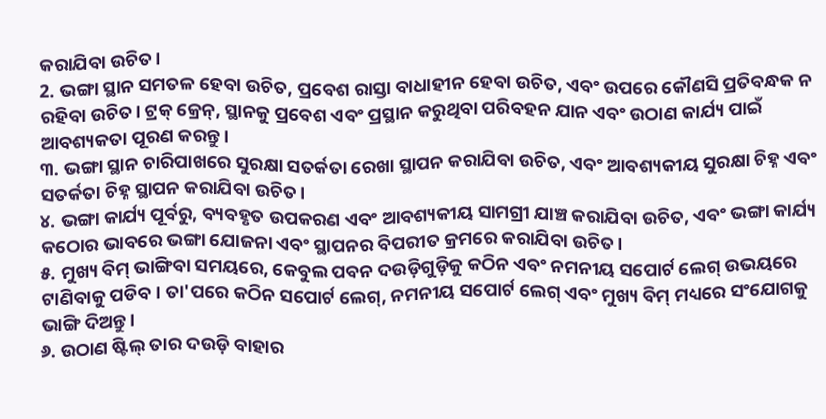କରାଯିବା ଉଚିତ।
2. ଭଙ୍ଗା ସ୍ଥାନ ସମତଳ ହେବା ଉଚିତ, ପ୍ରବେଶ ରାସ୍ତା ବାଧାହୀନ ହେବା ଉଚିତ, ଏବଂ ଉପରେ କୌଣସି ପ୍ରତିବନ୍ଧକ ନ ରହିବା ଉଚିତ। ଟ୍ରକ୍ କ୍ରେନ୍, ସ୍ଥାନକୁ ପ୍ରବେଶ ଏବଂ ପ୍ରସ୍ଥାନ କରୁଥିବା ପରିବହନ ଯାନ ଏବଂ ଉଠାଣ କାର୍ଯ୍ୟ ପାଇଁ ଆବଶ୍ୟକତା ପୂରଣ କରନ୍ତୁ।
୩. ଭଙ୍ଗା ସ୍ଥାନ ଚାରିପାଖରେ ସୁରକ୍ଷା ସତର୍କତା ରେଖା ସ୍ଥାପନ କରାଯିବା ଉଚିତ, ଏବଂ ଆବଶ୍ୟକୀୟ ସୁରକ୍ଷା ଚିହ୍ନ ଏବଂ ସତର୍କତା ଚିହ୍ନ ସ୍ଥାପନ କରାଯିବା ଉଚିତ।
୪. ଭଙ୍ଗା କାର୍ଯ୍ୟ ପୂର୍ବରୁ, ବ୍ୟବହୃତ ଉପକରଣ ଏବଂ ଆବଶ୍ୟକୀୟ ସାମଗ୍ରୀ ଯାଞ୍ଚ କରାଯିବା ଉଚିତ, ଏବଂ ଭଙ୍ଗା କାର୍ଯ୍ୟ କଠୋର ଭାବରେ ଭଙ୍ଗା ଯୋଜନା ଏବଂ ସ୍ଥାପନର ବିପରୀତ କ୍ରମରେ କରାଯିବା ଉଚିତ।
୫. ମୁଖ୍ୟ ବିମ୍ ଭାଙ୍ଗିବା ସମୟରେ, କେବୁଲ ପବନ ଦଉଡ଼ିଗୁଡ଼ିକୁ କଠିନ ଏବଂ ନମନୀୟ ସପୋର୍ଟ ଲେଗ୍ ଉଭୟରେ ଟାଣିବାକୁ ପଡିବ। ତା'ପରେ କଠିନ ସପୋର୍ଟ ଲେଗ୍, ନମନୀୟ ସପୋର୍ଟ ଲେଗ୍ ଏବଂ ମୁଖ୍ୟ ବିମ୍ ମଧ୍ୟରେ ସଂଯୋଗକୁ ଭାଙ୍ଗି ଦିଅନ୍ତୁ।
୬. ଉଠାଣ ଷ୍ଟିଲ୍ ତାର ଦଉଡ଼ି ବାହାର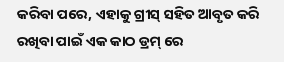କରିବା ପରେ, ଏହାକୁ ଗ୍ରୀସ୍ ସହିତ ଆବୃତ କରି ରଖିବା ପାଇଁ ଏକ କାଠ ଡ୍ରମ୍ ରେ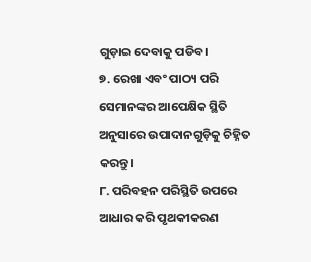ଗୁଡ଼ାଇ ଦେବାକୁ ପଡିବ।
୭. ରେଖା ଏବଂ ପାଠ୍ୟ ପରି ସେମାନଙ୍କର ଆପେକ୍ଷିକ ସ୍ଥିତି ଅନୁସାରେ ଉପାଦାନଗୁଡ଼ିକୁ ଚିହ୍ନିତ କରନ୍ତୁ।
୮. ପରିବହନ ପରିସ୍ଥିତି ଉପରେ ଆଧାର କରି ପୃଥକୀକରଣ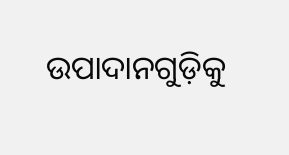ଉପାଦାନଗୁଡ଼ିକୁ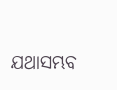ଯଥାସମ୍ଭବ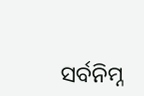ସର୍ବନିମ୍ନ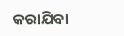କରାଯିବା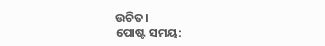ଉଚିତ।
ପୋଷ୍ଟ ସମୟ: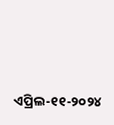ଏପ୍ରିଲ-୧୧-୨୦୨୪